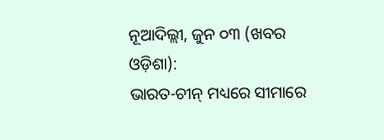ନୂଆଦିଲ୍ଲୀ, ଜୁନ ୦୩ (ଖବର ଓଡ଼ିଶା):
ଭାରତ-ଚୀନ୍ ମଧ୍ୟରେ ସୀମାରେ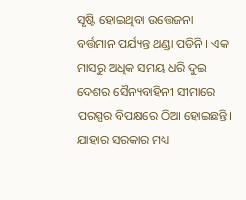ସୃଷ୍ଟି ହୋଇଥିବା ଉତ୍ତେଜନା ବର୍ତ୍ତମାନ ପର୍ଯ୍ୟନ୍ତ ଥଣ୍ଡା ପଡିନି । ଏକ ମାସରୁ ଅଧିକ ସମୟ ଧରି ଦୁଇ ଦେଶର ସୈନ୍ୟବାହିନୀ ସୀମାରେ ପରସ୍ପର ବିପକ୍ଷରେ ଠିଆ ହୋଇଛନ୍ତି। ଯାହାର ସରକାର ମଧ୍ୟ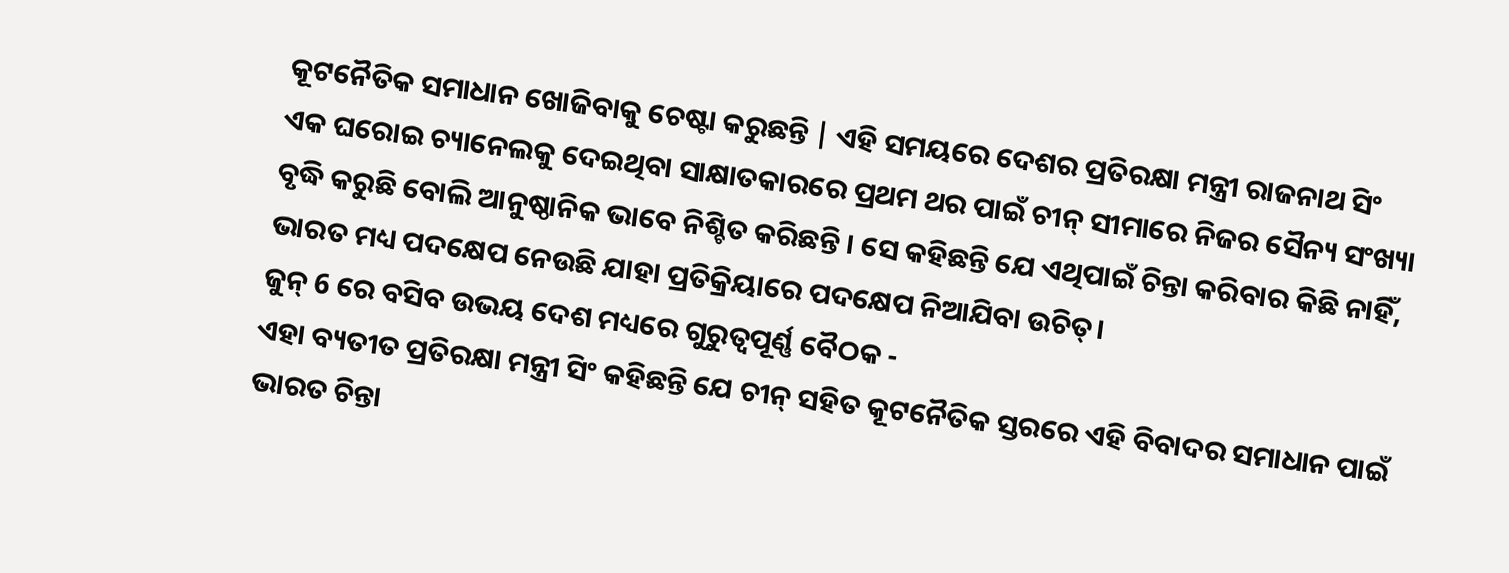କୂଟନୈତିକ ସମାଧାନ ଖୋଜିବାକୁ ଚେଷ୍ଟା କରୁଛନ୍ତି | ଏହି ସମୟରେ ଦେଶର ପ୍ରତିରକ୍ଷା ମନ୍ତ୍ରୀ ରାଜନାଥ ସିଂ ଏକ ଘରୋଇ ଚ୍ୟାନେଲକୁ ଦେଇଥିବା ସାକ୍ଷାତକାରରେ ପ୍ରଥମ ଥର ପାଇଁ ଚୀନ୍ ସୀମାରେ ନିଜର ସୈନ୍ୟ ସଂଖ୍ୟା ବୃଦ୍ଧି କରୁଛି ବୋଲି ଆନୁଷ୍ଠାନିକ ଭାବେ ନିଶ୍ଚିତ କରିଛନ୍ତି । ସେ କହିଛନ୍ତି ଯେ ଏଥିପାଇଁ ଚିନ୍ତା କରିବାର କିଛି ନାହିଁ, ଭାରତ ମଧ୍ୟ ପଦକ୍ଷେପ ନେଉଛି ଯାହା ପ୍ରତିକ୍ରିୟାରେ ପଦକ୍ଷେପ ନିଆଯିବା ଉଚିତ୍।
ଜୁନ୍ 6 ରେ ବସିବ ଉଭୟ ଦେଶ ମଧ୍ୟରେ ଗୁରୁତ୍ୱପୂର୍ଣ୍ଣ ବୈଠକ -
ଏହା ବ୍ୟତୀତ ପ୍ରତିରକ୍ଷା ମନ୍ତ୍ରୀ ସିଂ କହିଛନ୍ତି ଯେ ଚୀନ୍ ସହିତ କୂଟନୈତିକ ସ୍ତରରେ ଏହି ବିବାଦର ସମାଧାନ ପାଇଁ ଭାରତ ଚିନ୍ତା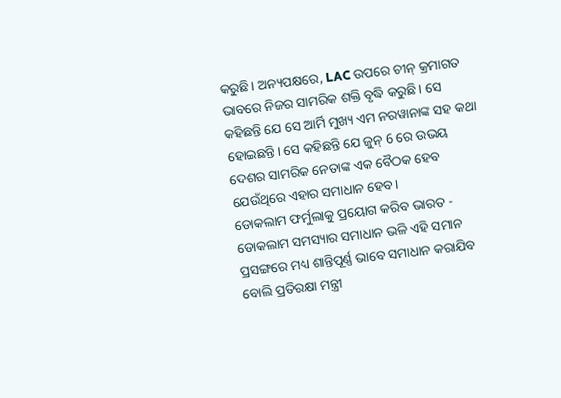କରୁଛି। ଅନ୍ୟପକ୍ଷରେ, LAC ଉପରେ ଚୀନ୍ କ୍ରମାଗତ ଭାବରେ ନିଜର ସାମରିକ ଶକ୍ତି ବୃଦ୍ଧି କରୁଛି। ସେ କହିଛନ୍ତି ଯେ ସେ ଆର୍ମି ମୁଖ୍ୟ ଏମ ନରୱାନାଙ୍କ ସହ କଥା ହୋଇଛନ୍ତି। ସେ କହିଛନ୍ତି ଯେ ଜୁନ୍ 6 ରେ ଉଭୟ ଦେଶର ସାମରିକ ନେତାଙ୍କ ଏକ ବୈଠକ ହେବ ଯେଉଁଥିରେ ଏହାର ସମାଧାନ ହେବ।
ଡୋକଲାମ ଫର୍ମୁଲାକୁ ପ୍ରୟୋଗ କରିବ ଭାରତ -
ଡୋକଲାମ ସମସ୍ୟାର ସମାଧାନ ଭଳି ଏହି ସମାନ ପ୍ରସଙ୍ଗରେ ମଧ୍ୟ ଶାନ୍ତିପୂର୍ଣ୍ଣ ଭାବେ ସମାଧାନ କରାଯିବ ବୋଲି ପ୍ରତିରକ୍ଷା ମନ୍ତ୍ରୀ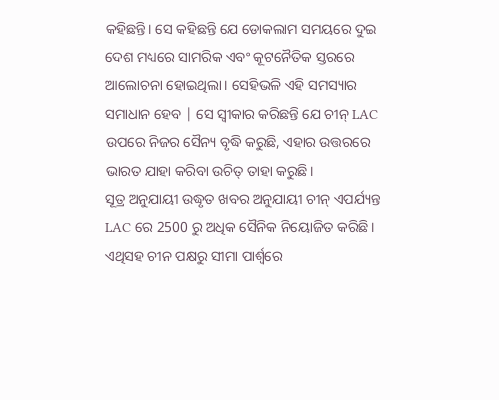କହିଛନ୍ତି। ସେ କହିଛନ୍ତି ଯେ ଡୋକଲାମ ସମୟରେ ଦୁଇ ଦେଶ ମଧ୍ୟରେ ସାମରିକ ଏବଂ କୂଟନୈତିକ ସ୍ତରରେ ଆଲୋଚନା ହୋଇଥିଲା। ସେହିଭଳି ଏହି ସମସ୍ୟାର ସମାଧାନ ହେବ | ସେ ସ୍ୱୀକାର କରିଛନ୍ତି ଯେ ଚୀନ୍ LAC ଉପରେ ନିଜର ସୈନ୍ୟ ବୃଦ୍ଧି କରୁଛି, ଏହାର ଉତ୍ତରରେ ଭାରତ ଯାହା କରିବା ଉଚିତ୍ ତାହା କରୁଛି।
ସୂତ୍ର ଅନୁଯାୟୀ ଉଦ୍ଧୃତ ଖବର ଅନୁଯାୟୀ ଚୀନ୍ ଏପର୍ଯ୍ୟନ୍ତ LAC ରେ 2500 ରୁ ଅଧିକ ସୈନିକ ନିୟୋଜିତ କରିଛି। ଏଥିସହ ଚୀନ ପକ୍ଷରୁ ସୀମା ପାର୍ଶ୍ୱରେ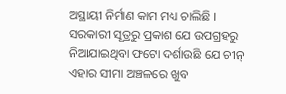ଅସ୍ଥାୟୀ ନିର୍ମାଣ କାମ ମଧ୍ୟ ଚାଲିଛି । ସରକାରୀ ସୂତ୍ରରୁ ପ୍ରକାଶ ଯେ ଉପଗ୍ରହରୁ ନିଆଯାଇଥିବା ଫଟୋ ଦର୍ଶାଉଛି ଯେ ଚୀନ୍ ଏହାର ସୀମା ଅଞ୍ଚଳରେ ଖୁବ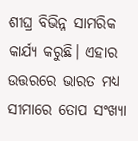ଶୀଘ୍ର ବିଭିନ୍ନ ସାମରିକ କାର୍ଯ୍ୟ କରୁଛି। ଏହାର ଉତ୍ତରରେ ଭାରତ ମଧ୍ୟ ସୀମାରେ ତୋପ ସଂଖ୍ୟା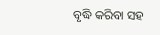ବୃଦ୍ଧି କରିବା ସହ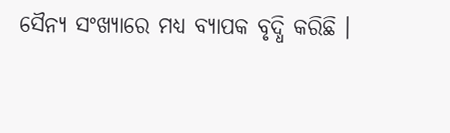ସୈନ୍ୟ ସଂଖ୍ୟାରେ ମଧ୍ୟ ବ୍ୟାପକ ବୃଦ୍ଧି କରିଛି ।